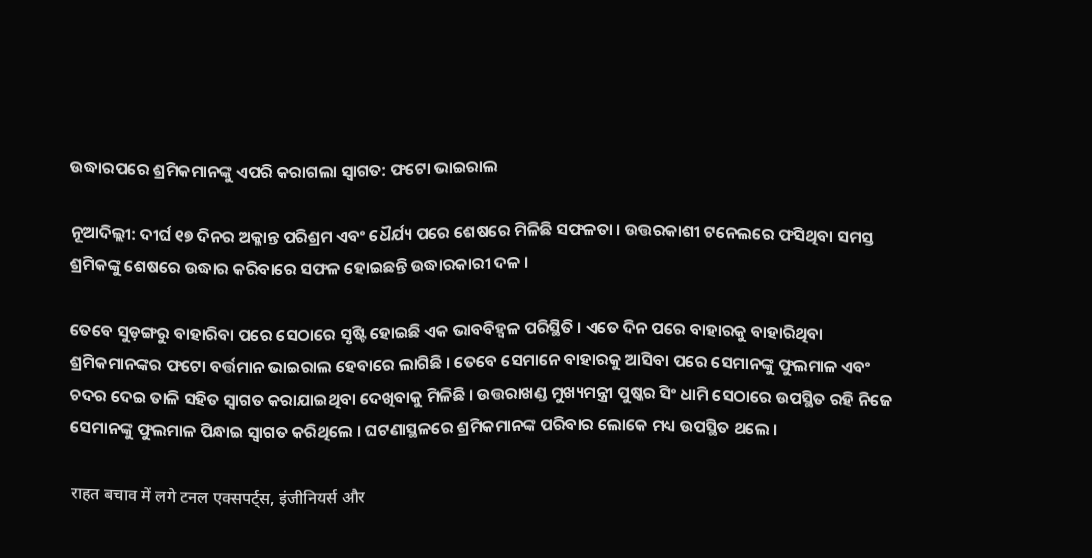ଉଦ୍ଧାରପରେ ଶ୍ରମିକମାନଙ୍କୁ ଏପରି କରାଗଲା ସ୍ୱାଗତ: ଫଟୋ ଭାଇରାଲ

ନୂଆଦିଲ୍ଲୀ: ଦୀର୍ଘ ୧୭ ଦିନର ଅକ୍ଳାନ୍ତ ପରିଶ୍ରମ ଏବଂ ଧୈର୍ଯ୍ୟ ପରେ ଶେଷରେ ମିଳିଛି ସଫଳତା । ଉତ୍ତରକାଶୀ ଟନେଲରେ ଫସିଥିବା ସମସ୍ତ ଶ୍ରମିକଙ୍କୁ ଶେଷରେ ଉଦ୍ଧାର କରିବାରେ ସଫଳ ହୋଇଛନ୍ତି ଉଦ୍ଧାରକାରୀ ଦଳ ।

ତେବେ ସୁଡ଼ଙ୍ଗରୁ ବାହାରିବା ପରେ ସେଠାରେ ସୃଷ୍ଟି ହୋଇଛି ଏକ ଭାବବିହ୍ୱଳ ପରିସ୍ଥିତି । ଏତେ ଦିନ ପରେ ବାହାରକୁ ବାହାରିଥିବା ଶ୍ରମିକମାନଙ୍କର ଫଟୋ ବର୍ତ୍ତମାନ ଭାଇରାଲ ହେବାରେ ଲାଗିଛି । ତେବେ ସେମାନେ ବାହାରକୁ ଆସିବା ପରେ ସେମାନଙ୍କୁ ଫୁଲମାଳ ଏବଂ ଚଦର ଦେଇ ତାଳି ସହିତ ସ୍ୱାଗତ କରାଯାଇଥିବା ଦେଖିବାକୁ ମିଳିଛି । ଉତ୍ତରାଖଣ୍ଡ ମୁଖ୍ୟମନ୍ତ୍ରୀ ପୁଷ୍କର ସିଂ ଧାମି ସେଠାରେ ଉପସ୍ଥିତ ରହି ନିଜେ ସେମାନଙ୍କୁ ଫୁଲମାଳ ପିନ୍ଧାଇ ସ୍ୱାଗତ କରିଥିଲେ । ଘଟଣାସ୍ଥଳରେ ଶ୍ରମିକମାନଙ୍କ ପରିବାର ଲୋକେ ମଧ୍ୟ ଉପସ୍ଥିତ ଥଲେ ।

राहत बचाव में लगे टनल एक्सपर्ट्स, इंजीनियर्स और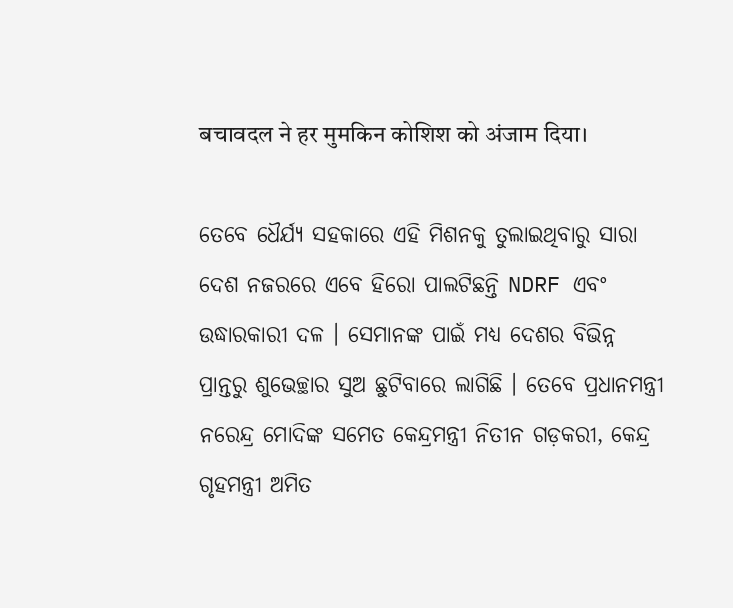बचावदल ने हर मुमकिन कोशिश को अंजाम दिया।

ତେବେ ଧୈର୍ଯ୍ୟ ସହକାରେ ଏହି ମିଶନକୁ ତୁଲାଇଥିବାରୁ ସାରା ଦେଶ ନଜରରେ ଏବେ ହିରୋ ପାଲଟିଛନ୍ତି NDRF ଏବଂ ଉଦ୍ଧାରକାରୀ ଦଳ । ସେମାନଙ୍କ ପାଇଁ ମଧ୍ୟ ଦେଶର ବିଭିନ୍ନ ପ୍ରାନ୍ତରୁ ଶୁଭେଚ୍ଛାର ସୁଅ ଛୁଟିବାରେ ଲାଗିଛି । ତେବେ ପ୍ରଧାନମନ୍ତ୍ରୀ ନରେନ୍ଦ୍ର ମୋଦିଙ୍କ ସମେତ କେନ୍ଦ୍ରମନ୍ତ୍ରୀ ନିତୀନ ଗଡ଼କରୀ, କେନ୍ଦ୍ର ଗୃହମନ୍ତ୍ରୀ ଅମିତ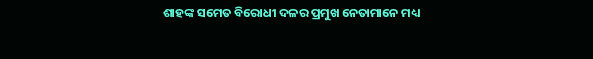ଶାହଙ୍କ ସମେତ ବିରୋଧୀ ଦଳର ପ୍ରମୁଖ ନେତାମାନେ ମଧ୍ୟ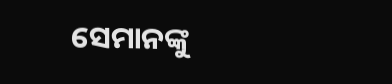ସେମାନଙ୍କୁ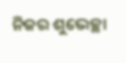ନିଜର ଶୁଭେଚ୍ଛା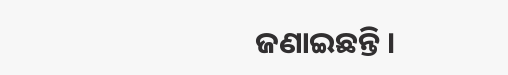ଜଣାଇଛନ୍ତି ।